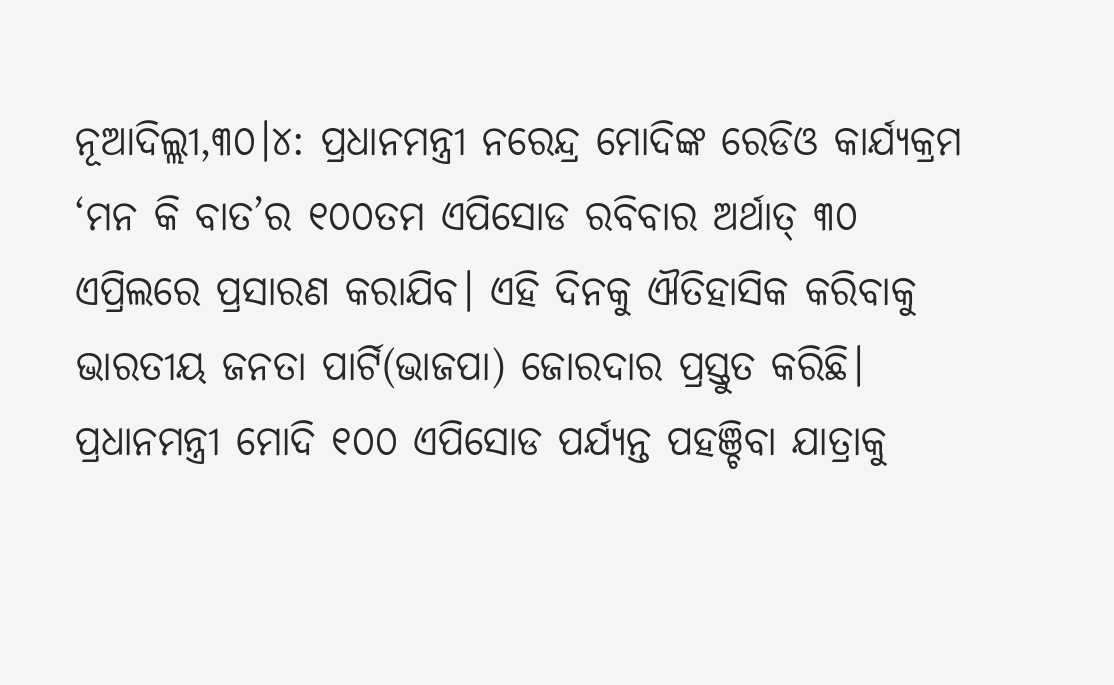ନୂଆଦିଲ୍ଲୀ,୩୦।୪: ପ୍ରଧାନମନ୍ତ୍ରୀ ନରେନ୍ଦ୍ର ମୋଦିଙ୍କ ରେଡିଓ କାର୍ଯ୍ୟକ୍ରମ ‘ମନ କି ବାତ’ର ୧୦୦ତମ ଏପିସୋଡ ରବିବାର ଅର୍ଥାତ୍ ୩୦ ଏପ୍ରିଲରେ ପ୍ରସାରଣ କରାଯିବ। ଏହି ଦିନକୁ ଐତିହାସିକ କରିବାକୁ ଭାରତୀୟ ଜନତା ପାର୍ଟି(ଭାଜପା) ଜୋରଦାର ପ୍ରସ୍ତୁତ କରିଛି। ପ୍ରଧାନମନ୍ତ୍ରୀ ମୋଦି ୧୦୦ ଏପିସୋଡ ପର୍ଯ୍ୟନ୍ତ ପହଞ୍ଚିବା ଯାତ୍ରାକୁ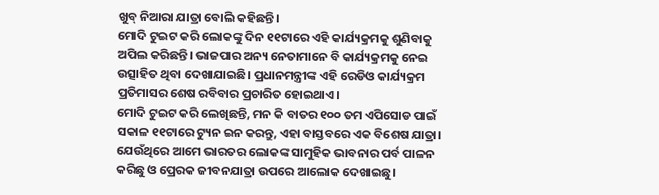ଖୁବ୍ ନିଆରା ଯାତ୍ରା ବୋଲି କହିଛନ୍ତି।
ମୋଦି ଟୁଇଟ କରି ଲୋକଙ୍କୁ ଦିନ ୧୧ଟାରେ ଏହି କାର୍ଯ୍ୟକ୍ରମକୁ ଶୁଣିବାକୁ ଅପିଲ କରିଛନ୍ତି। ଭାଜପାର ଅନ୍ୟ ନେତାମାନେ ବି କାର୍ଯ୍ୟକ୍ରମକୁ ନେଇ ଉତ୍ସାହିତ ଥିବା ଦେଖାଯାଇଛି। ପ୍ରଧାନମନ୍ତ୍ରୀଙ୍କ ଏହି ରେଡିଓ କାର୍ଯ୍ୟକ୍ରମ ପ୍ରତିମାସର ଶେଷ ରବିବାର ପ୍ରଚାରିତ ହୋଇଥାଏ।
ମୋଦି ଟୁଇଟ କରି ଲେଖିଛନ୍ତି, ମନ କି ବାତର ୧୦୦ ତମ ଏପିସୋଡ ପାଇଁ ସକାଳ ୧୧ଟାରେ ଟ୍ୟୁନ ଇନ କରନ୍ତୁ, ଏହା ବାସ୍ତବରେ ଏକ ବିଶେଷ ଯାତ୍ରା। ଯେଉଁଥିରେ ଆମେ ଭାରତର ଲୋକଙ୍କ ସାମୁହିକ ଭାବନାର ପର୍ବ ପାଳନ କରିଛୁ ଓ ପ୍ରେରକ ଜୀବନଯାତ୍ରା ଉପରେ ଆଲୋକ ଦେଖାଇଛୁ।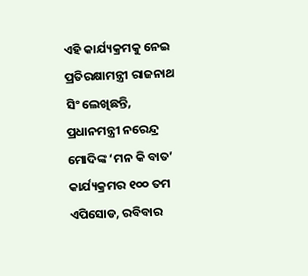ଏହି କାର୍ଯ୍ୟକ୍ରମକୁ ନେଇ ପ୍ରତିରକ୍ଷାମନ୍ତ୍ରୀ ରାଜନାଥ ସିଂ ଲେଖିଛନ୍ତି, ପ୍ରଧାନମନ୍ତ୍ରୀ ନରେନ୍ଦ୍ର ମୋଦିଙ୍କ ‘ମନ କି ବାତ’ କାର୍ଯ୍ୟକ୍ରମର ୧୦୦ ତମ ଏପିସୋଡ, ରବିବାର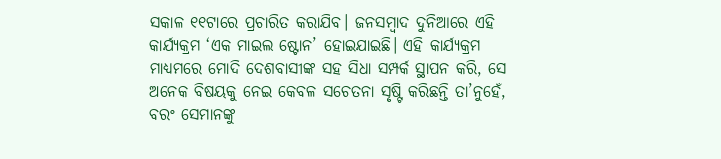ସକାଳ ୧୧ଟାରେ ପ୍ରଚାରିତ କରାଯିବ। ଜନସମ୍ବାଦ ଦୁନିଆରେ ଏହି କାର୍ଯ୍ୟକ୍ରମ ‘ଏକ ମାଇଲ ଷ୍ଟୋନ’ ହୋଇଯାଇଛି। ଏହି କାର୍ଯ୍ୟକ୍ରମ ମାଧ୍ୟମରେ ମୋଦି ଦେଶବାସୀଙ୍କ ସହ ସିଧା ସମ୍ପର୍କ ସ୍ଥାପନ କରି, ସେ ଅନେକ ବିଷୟକୁ ନେଇ କେବଳ ସଚେତନା ସୃଷ୍ଟି କରିଛନ୍ତି ତା’ନୁହେଁ, ବରଂ ସେମାନଙ୍କୁ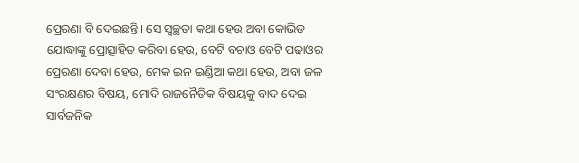ପ୍ରେରଣା ବି ଦେଇଛନ୍ତି। ସେ ସ୍ବଚ୍ଛତା କଥା ହେଉ ଅବା କୋଭିଡ ଯୋଦ୍ଧାଙ୍କୁ ପ୍ରୋତ୍ସାହିତ କରିବା ହେଉ, ବେଟି ବଚାଓ ବେଟି ପଢାଓର ପ୍ରେରଣା ଦେବା ହେଉ, ମେକ ଇନ ଇଣ୍ଡିଆ କଥା ହେଉ, ଅବା ଜଳ ସଂରକ୍ଷଣର ବିଷୟ, ମୋଦି ରାଜନୈତିକ ବିଷୟକୁ ବାଦ ଦେଇ ସାର୍ବଜନିକ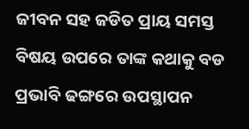ଜୀବନ ସହ ଜଡିତ ପ୍ରାୟ ସମସ୍ତ ବିଷୟ ଉପରେ ତାଙ୍କ କଥାକୁ ବଡ ପ୍ରଭାବି ଢଙ୍ଗରେ ଉପସ୍ଥାପନ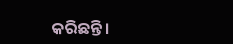କରିଛନ୍ତି।